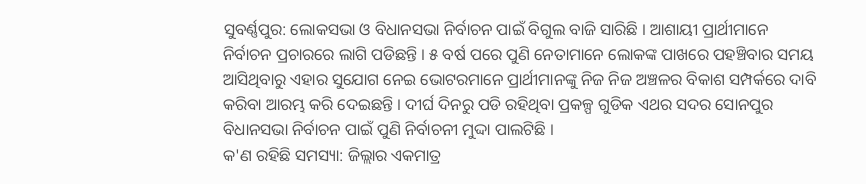ସୁବର୍ଣ୍ଣପୁର: ଲୋକସଭା ଓ ବିଧାନସଭା ନିର୍ବାଚନ ପାଇଁ ବିଗୁଲ ବାଜି ସାରିଛି । ଆଶାୟୀ ପ୍ରାର୍ଥୀମାନେ ନିର୍ବାଚନ ପ୍ରଚାରରେ ଲାଗି ପଡିଛନ୍ତି । ୫ ବର୍ଷ ପରେ ପୁଣି ନେତାମାନେ ଲୋକଙ୍କ ପାଖରେ ପହଞ୍ଚିବାର ସମୟ ଆସିଥିବାରୁ ଏହାର ସୁଯୋଗ ନେଇ ଭୋଟରମାନେ ପ୍ରାର୍ଥୀମାନଙ୍କୁ ନିଜ ନିଜ ଅଞ୍ଚଳର ବିକାଶ ସମ୍ପର୍କରେ ଦାବି କରିବା ଆରମ୍ଭ କରି ଦେଇଛନ୍ତି । ଦୀର୍ଘ ଦିନରୁ ପଡି ରହିଥିବା ପ୍ରକଳ୍ପ ଗୁଡିକ ଏଥର ସଦର ସୋନପୁର ବିଧାନସଭା ନିର୍ବାଚନ ପାଇଁ ପୁଣି ନିର୍ବାଚନୀ ମୁଦ୍ଦା ପାଲଟିଛି ।
କ'ଣ ରହିଛି ସମସ୍ୟା: ଜିଲ୍ଲାର ଏକମାତ୍ର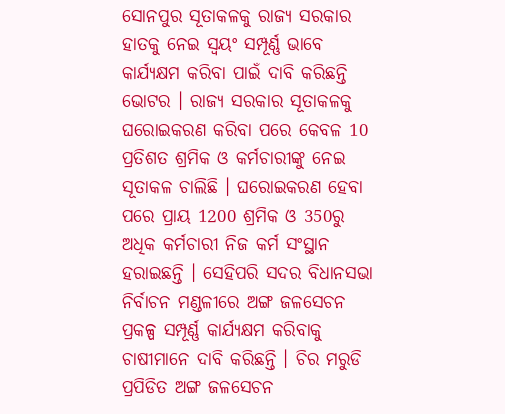ସୋନପୁର ସୂତାକଳକୁ ରାଜ୍ୟ ସରକାର ହାତକୁ ନେଇ ସ୍ବୟଂ ସମ୍ପୂର୍ଣ୍ଣ ଭାବେ କାର୍ଯ୍ୟକ୍ଷମ କରିବା ପାଇଁ ଦାବି କରିଛନ୍ତି ଭୋଟର । ରାଜ୍ୟ ସରକାର ସୂତାକଳକୁ ଘରୋଇକରଣ କରିବା ପରେ କେବଳ 10 ପ୍ରତିଶତ ଶ୍ରମିକ ଓ କର୍ମଚାରୀଙ୍କୁ ନେଇ ସୂତାକଳ ଚାଲିଛି । ଘରୋଇକରଣ ହେବା ପରେ ପ୍ରାୟ 1200 ଶ୍ରମିକ ଓ 350ରୁ ଅଧିକ କର୍ମଚାରୀ ନିଜ କର୍ମ ସଂସ୍ଥାନ ହରାଇଛନ୍ତି । ସେହିପରି ସଦର ବିଧାନସଭା ନିର୍ବାଚନ ମଣ୍ଡଳୀରେ ଅଙ୍ଗ ଜଳସେଚନ ପ୍ରକଳ୍ପ ସମ୍ପୂର୍ଣ୍ଣ କାର୍ଯ୍ୟକ୍ଷମ କରିବାକୁ ଚାଷୀମାନେ ଦାବି କରିଛନ୍ତି । ଚିର ମରୁଡି ପ୍ରପିଡିତ ଅଙ୍ଗ ଜଳସେଚନ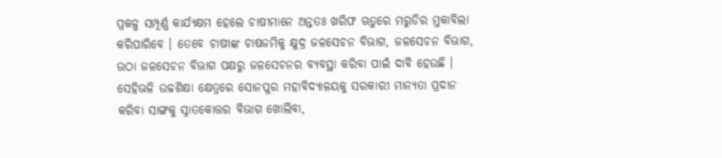ପ୍ରକଳ୍ପ ସମ୍ପୂର୍ଣ୍ଣ କାର୍ଯ୍ୟକ୍ଷମ ହେଲେ ଚାଷୀମାନେ ଅନ୍ତତଃ ଖରିଫ ଋତୁରେ ମରୁଡିର ମୁକାବିଲା କରିପାରିବେ । ତେବେ ଚାଷୀଙ୍କ ଚାଷଜମିକୁ କ୍ଷୁଦ୍ର ଜଳସେଚନ ବିଭାଗ, ଜଳସେଚନ ବିଭାଗ, ଉଠା ଜଳସେଚନ ବିଭାଗ ପକ୍ଷରୁ ଜଳସେଚନର ବ୍ୟବସ୍ଥା କରିବା ପାଇଁ ଦାବି ହେଉଛି ।
ସେହିଭଳି ଉଚ୍ଚଶିକ୍ଷା କ୍ଷେତ୍ରରେ ସୋନପୁର ମହାବିଦ୍ୟାଳୟକୁ ସରକାରୀ ମାନ୍ୟତା ପ୍ରଦାନ କରିବା ସାଙ୍ଗକୁ ସ୍ନାତକୋତ୍ତର ବିଭାଗ ଖୋଲିବା,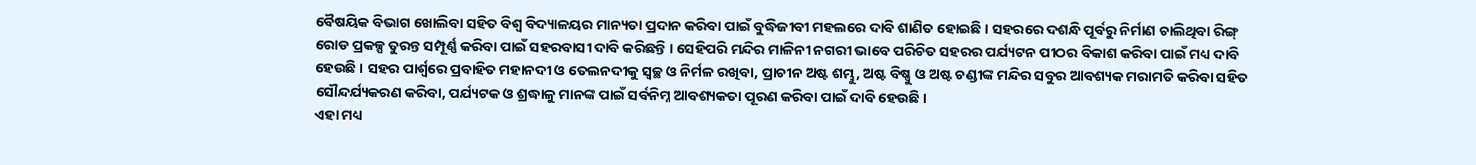ବୈଷୟିକ ବିଭାଗ ଖୋଲିବା ସହିତ ବିଶ୍ବ ବିଦ୍ୟାଳୟର ମାନ୍ୟତା ପ୍ରଦାନ କରିବା ପାଇଁ ବୁଦ୍ଧିଜୀବୀ ମହଲରେ ଦାବି ଶାଣିତ ହୋଇଛି । ସହରରେ ଦଶନ୍ଧି ପୂର୍ବରୁ ନିର୍ମାଣ ଚାଲିଥିବା ରିଙ୍ଗ୍ ରୋଡ ପ୍ରକଳ୍ପ ତୁରନ୍ତ ସମ୍ପୂର୍ଣ୍ଣ କରିବା ପାଇଁ ସହରବାସୀ ଦାବି କରିଛନ୍ତି । ସେହିପରି ମନ୍ଦିର ମାଳିନୀ ନଗରୀ ଭାବେ ପରିଚିତ ସହରର ପର୍ଯ୍ୟଟନ ପୀଠର ବିକାଶ କରିବା ପାଇଁ ମଧ୍ୟ ଦାବି ହେଉଛି । ସହର ପାର୍ଶ୍ବରେ ପ୍ରବାହିତ ମହାନଦୀ ଓ ତେଲନଦୀକୁ ସ୍ବଚ୍ଛ ଓ ନିର୍ମଳ ରଖିବା, ପ୍ରାଚୀନ ଅଷ୍ଟ ଶମ୍ଭୁ, ଅଷ୍ଟ ବିଷ୍ଣୁ ଓ ଅଷ୍ଟ ଚଣ୍ଡୀଙ୍କ ମନ୍ଦିର ସବୁର ଆବଶ୍ୟକ ମରାମତି କରିବା ସହିତ ସୌନ୍ଦର୍ଯ୍ୟକରଣ କରିବା, ପର୍ଯ୍ୟଟକ ଓ ଶ୍ରଦ୍ଧାଳୁ ମାନଙ୍କ ପାଇଁ ସର୍ବନିମ୍ନ ଆବଶ୍ୟକତା ପୂରଣ କରିବା ପାଇଁ ଦାବି ହେଉଛି ।
ଏହା ମଧ୍ୟ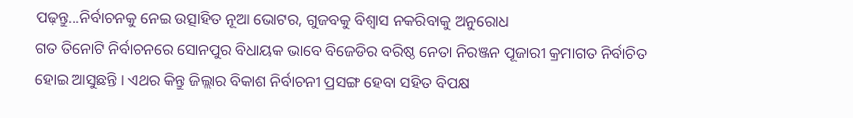ପଢ଼ନ୍ତୁ...ନିର୍ବାଚନକୁ ନେଇ ଉତ୍ସାହିତ ନୂଆ ଭୋଟର, ଗୁଜବକୁ ବିଶ୍ବାସ ନକରିବାକୁ ଅନୁରୋଧ
ଗତ ତିନୋଟି ନିର୍ବାଚନରେ ସୋନପୁର ବିଧାୟକ ଭାବେ ବିଜେଡିର ବରିଷ୍ଠ ନେତା ନିରଞ୍ଜନ ପୂଜାରୀ କ୍ରମାଗତ ନିର୍ବାଚିତ ହୋଇ ଆସୁଛନ୍ତି । ଏଥର କିନ୍ତୁ ଜିଲ୍ଲାର ବିକାଶ ନିର୍ବାଚନୀ ପ୍ରସଙ୍ଗ ହେବା ସହିତ ବିପକ୍ଷ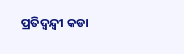ପ୍ରତିଦ୍ବନ୍ଦ୍ବୀ କଡା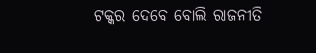ଟକ୍କର ଦେବେ ବୋଲି ରାଜନୀତି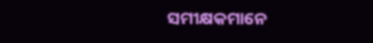ସମୀକ୍ଷକମାନେ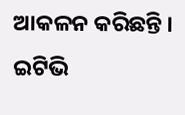ଆକଳନ କରିଛନ୍ତି ।
ଇଟିଭି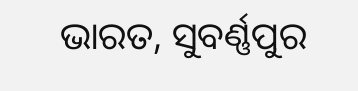ଭାରତ, ସୁବର୍ଣ୍ଣପୁର